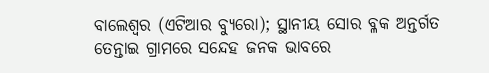ବାଲେଶ୍ୱର (ଏଟିଆର ବ୍ୟୁରୋ); ସ୍ଥାନୀୟ ସୋର ବ୍ଳକ ଅନ୍ତର୍ଗତ ତେନ୍ତାଇ ଗ୍ରାମରେ ସନ୍ଦେହ ଜନକ ଭାବରେ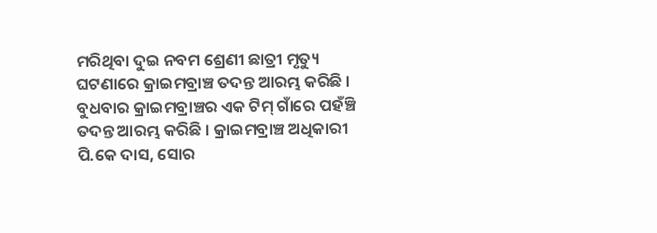ମରିଥିବା ଦୁଇ ନବମ ଶ୍ରେଣୀ ଛାତ୍ରୀ ମୃତ୍ୟୁ ଘଟଣାରେ କ୍ରାଇମବ୍ରାଞ୍ଚ ତଦନ୍ତ ଆରମ୍ଭ କରିଛି । ବୁଧବାର କ୍ରାଇମବ୍ରାଞ୍ଚର ଏକ ଟିମ୍ ଗାଁରେ ପହଁଞ୍ଚି ତଦନ୍ତ ଆରମ୍ଭ କରିଛି । କ୍ରାଇମବ୍ରାଞ୍ଚ ଅଧିକାରୀ ପି.କେ ଦାସ, ସୋର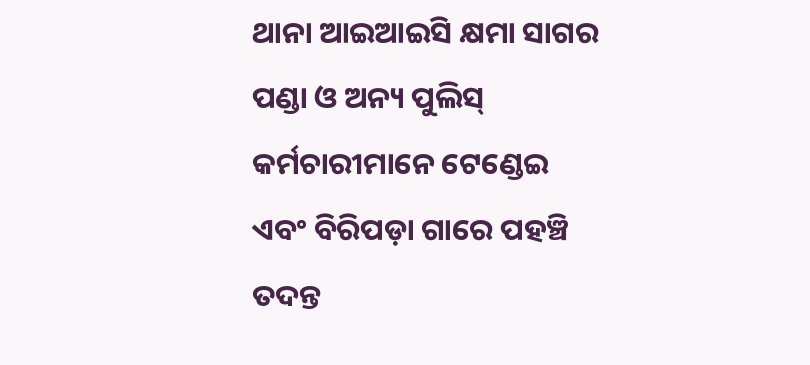ଥାନା ଆଇଆଇସି କ୍ଷମା ସାଗର ପଣ୍ଡା ଓ ଅନ୍ୟ ପୁଲିସ୍ କର୍ମଚାରୀମାନେ ଟେଣ୍ଡେଇ ଏବଂ ବିରିପଡ଼ା ଗାରେ ପହଞ୍ଚି ତଦନ୍ତ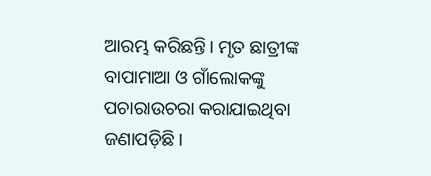ଆରମ୍ଭ କରିଛନ୍ତି। ମୃତ ଛାତ୍ରୀଙ୍କ ବାପାମାଆ ଓ ଗାଁଲୋକଙ୍କୁ ପଚାରାଉଚରା କରାଯାଇଥିବା ଜଣାପଡ଼ିଛି।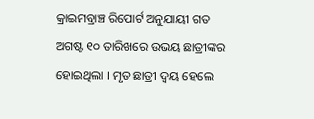କ୍ରାଇମବ୍ରାଞ୍ଚ ରିପୋର୍ଟ ଅନୁଯାୟୀ ଗତ ଅଗଷ୍ଟ ୧୦ ତାରିଖରେ ଉଭୟ ଛାତ୍ରୀଙ୍କର ହୋଇଥିଲା । ମୃତ ଛାତ୍ରୀ ଦ୍ୱୟ ହେଲେ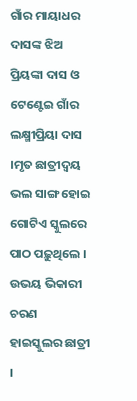ଗାଁର ମାୟାଧର ଦାସଙ୍କ ଝିଅ ପ୍ରିୟଙ୍କା ଦାସ ଓ ଟେଣ୍ଟେଇ ଗାଁର ଲକ୍ଷ୍ମୀପ୍ରିୟା ଦାସ ।ମୃତ ଛାତ୍ରୀଦ୍ୱୟ ଭଲ ସାଙ୍ଗ ହୋଇ ଗୋଟିଏ ସ୍କୁଲରେ ପାଠ ପଢ଼ୁଥିଲେ । ଉଭୟ ଭିକାରୀ ଚରଣ ହାଇସ୍କୁଲର ଛାତ୍ରୀ ।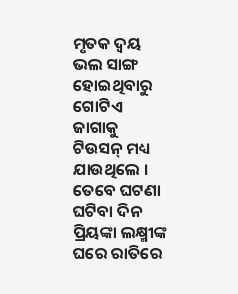ମୃତକ ଦ୍ୱୟ ଭଲ ସାଙ୍ଗ ହୋଇଥିବାରୁ ଗୋଟିଏ ଜାଗାକୁ ଟିଉସନ୍ ମଧ୍ୟ ଯାଉଥିଲେ । ତେବେ ଘଟଣା ଘଟିବା ଦିନ ପ୍ରିୟଙ୍କା ଲକ୍ଷ୍ମୀଙ୍କ ଘରେ ରାତିରେ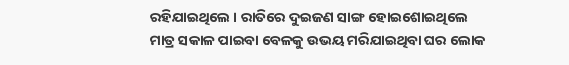ରହିଯାଇଥିଲେ । ରାତିରେ ଦୁଇଜଣ ସାଙ୍ଗ ହୋଇଶୋଇଥିଲେ ମାତ୍ର ସକାଳ ପାଇବା ବେଳକୁ ଉଭୟ ମରିଯାଇଥିବା ଘର ଲୋକ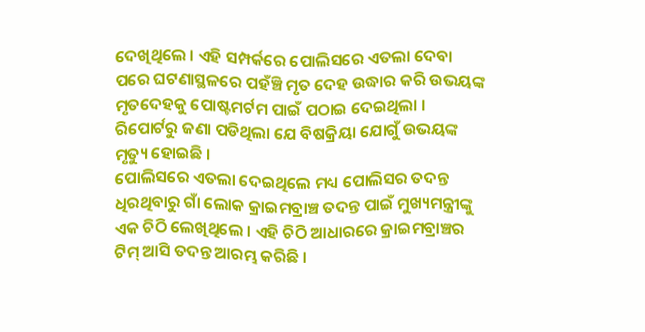ଦେଖିଥିଲେ । ଏହି ସମ୍ପର୍କରେ ପୋଲିସରେ ଏତଲା ଦେବା ପରେ ଘଟଣାସ୍ଥଳରେ ପହଁଞ୍ଚି ମୃତ ଦେହ ଉଦ୍ଧାର କରି ଉଭୟଙ୍କ ମୃତଦେହକୁ ପୋଷ୍ଟମର୍ଟମ ପାଇଁ ପଠାଇ ଦେଇଥିଲା । ରିପୋର୍ଟରୁ ଜଣା ପଡିଥିଲା ଯେ ବିଷକ୍ରିୟା ଯୋଗୁଁ ଉଭୟଙ୍କ ମୃତ୍ୟୁ ହୋଇଛି ।
ପୋଲିସରେ ଏତଲା ଦେଇଥିଲେ ମଧ୍ୟ ପୋଲିସର ତଦନ୍ତ ଧିରଥିବାରୁ ଗାଁ ଲୋକ କ୍ରାଇମବ୍ରାଞ୍ଚ ତଦନ୍ତ ପାଇଁ ମୁଖ୍ୟମନ୍ତ୍ରୀଙ୍କୁ ଏକ ଚିଠି ଲେଖିଥିଲେ । ଏହି ଚିଠି ଆଧାରରେ କ୍ରାଇମବ୍ରାଞ୍ଚର ଟିମ୍ ଆସି ତଦନ୍ତ ଆରମ୍ଭ କରିଛି ।